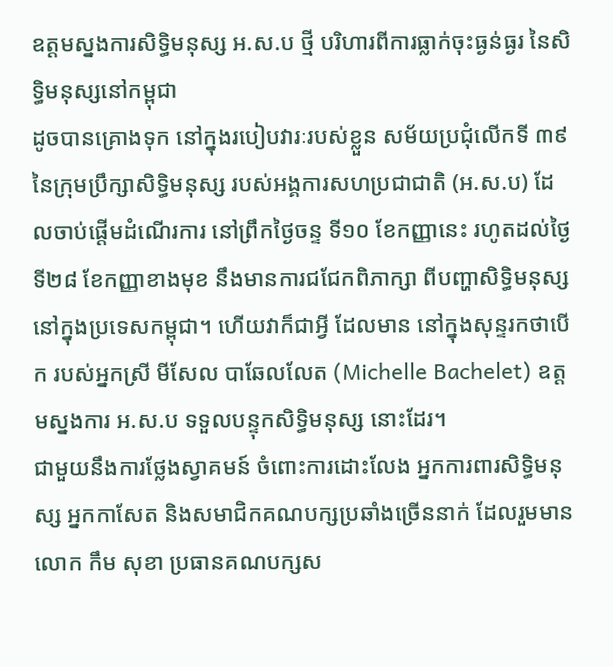ឧត្ដមស្នងការសិទ្ធិមនុស្ស អ.ស.ប ថ្មី បរិហារពីការធ្លាក់ចុះធ្ងន់ធ្ងរ នៃសិទ្ធិមនុស្សនៅកម្ពុជា
ដូចបានគ្រោងទុក នៅក្នុងរបៀបវារៈរបស់ខ្លួន សម័យប្រជុំលើកទី ៣៩ នៃក្រុមប្រឹក្សាសិទ្ធិមនុស្ស របស់អង្គការសហប្រជាជាតិ (អ.ស.ប) ដែលចាប់ផ្ដើមដំណើរការ នៅព្រឹកថ្ងៃចន្ទ ទី១០ ខែកញ្ញានេះ រហូតដល់ថ្ងៃទី២៨ ខែកញ្ញាខាងមុខ នឹងមានការជជែកពិភាក្សា ពីបញ្ហាសិទ្ធិមនុស្ស នៅក្នុងប្រទេសកម្ពុជា។ ហើយវាក៏ជាអ្វី ដែលមាន នៅក្នុងសុន្ទរកថាបើក របស់អ្នកស្រី មីសែល បាឆែលលែត (Michelle Bachelet) ឧត្តមស្នងការ អ.ស.ប ទទួលបន្ទុកសិទ្ធិមនុស្ស នោះដែរ។
ជាមួយនឹងការថ្លែងស្វាគមន៍ ចំពោះការដោះលែង អ្នកការពារសិទិ្ធមនុស្ស អ្នកកាសែត និងសមាជិកគណបក្សប្រឆាំងច្រើននាក់ ដែលរួមមានលោក កឹម សុខា ប្រធានគណបក្សស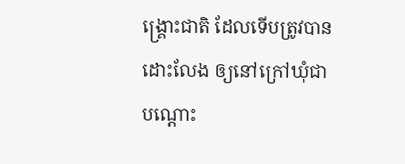ង្គ្រោះជាតិ ដែលទើបត្រូវបានដោះលែង ឲ្យនៅក្រៅឃុំជាបណ្ដោះ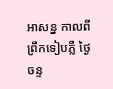អាសន្ន កាលពីព្រឹកទៀបភ្លឺ ថ្ងៃចន្ទ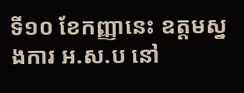ទី១០ ខែកញ្ញានេះ ឧត្តមស្នងការ អ.ស.ប នៅ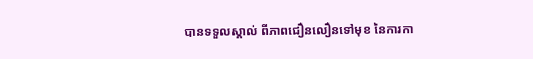បានទទួលស្គាល់ ពីភាពជឿនលឿនទៅមុខ នៃការកា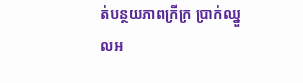ត់បន្ថយភាពក្រីក្រ ប្រាក់ឈ្នួលអ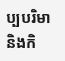ប្បបរិមា និងកិ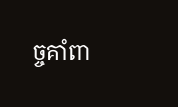ច្ចគាំពា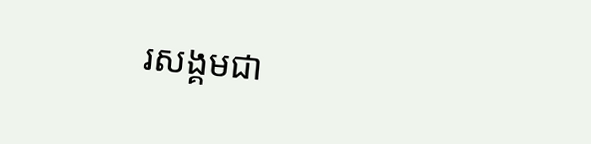រសង្គមជា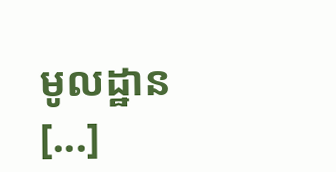មូលដ្ឋាន [...]